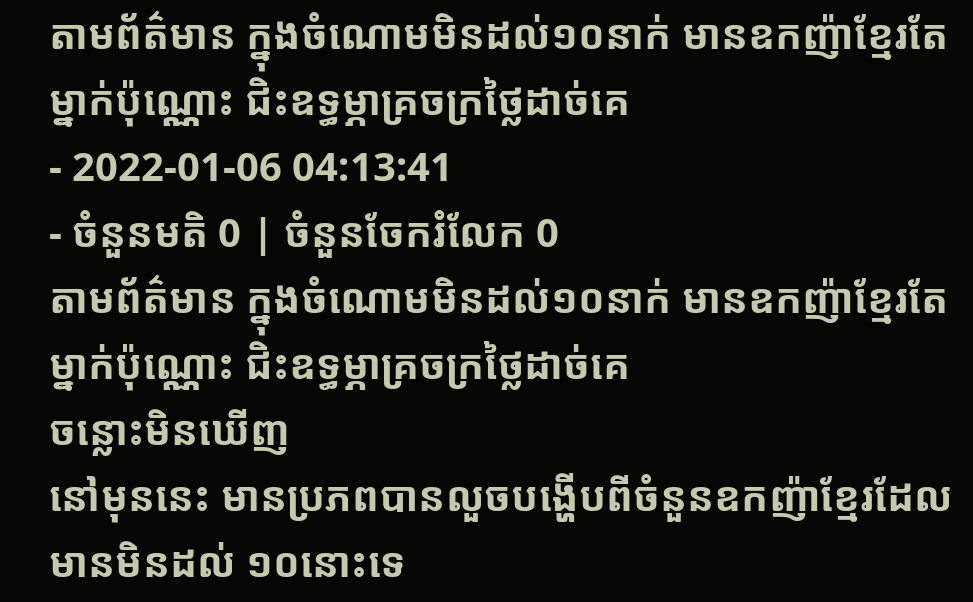តាមព័ត៌មាន ក្នុងចំណោមមិនដល់១០នាក់ មានឧកញ៉ាខ្មែរតែម្នាក់ប៉ុណ្ណោះ ជិះឧទ្ធម្ភាគ្រចក្រថ្លៃដាច់គេ
- 2022-01-06 04:13:41
- ចំនួនមតិ 0 | ចំនួនចែករំលែក 0
តាមព័ត៌មាន ក្នុងចំណោមមិនដល់១០នាក់ មានឧកញ៉ាខ្មែរតែម្នាក់ប៉ុណ្ណោះ ជិះឧទ្ធម្ភាគ្រចក្រថ្លៃដាច់គេ
ចន្លោះមិនឃើញ
នៅមុននេះ មានប្រភពបានលួចបង្ហើបពីចំនួនឧកញ៉ាខ្មែរដែលមានមិនដល់ ១០នោះទេ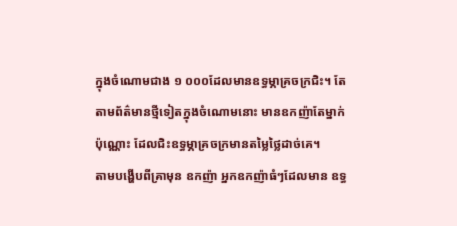ក្នុងចំណោមជាង ១ ០០០ដែលមានឧទ្ធម្ភាគ្រចក្រជិះ។ តែតាមព័ត៌មានថ្មីទៀតក្នុងចំណោមនោះ មានឧកញ៉ាតែម្នាក់ប៉ុណ្ណោះ ដែលជិះឧទ្ធម្ភាគ្រចក្រមានតម្លៃថ្លៃដាច់គេ។
តាមបង្ហើបពីគ្រាមុន ឧកញ៉ា អ្នកឧកញ៉ាធំៗដែលមាន ឧទ្ធ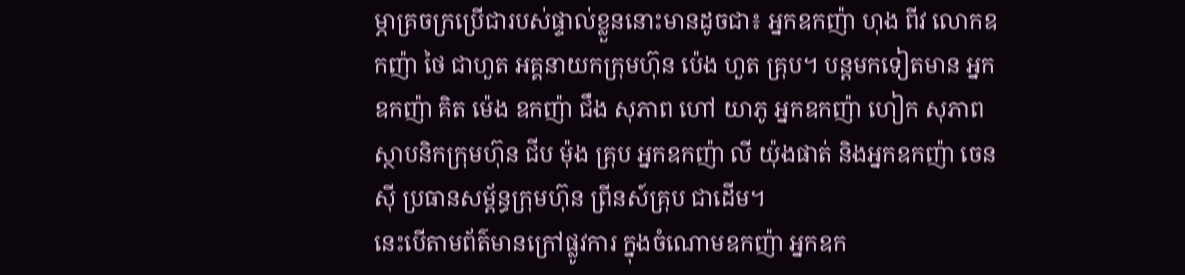ម្ភាគ្រចក្រប្រើជារបស់ផ្ទាល់ខ្លួននោះមានដូចជា៖ អ្នកឧកញ៉ា ហុង ពីវ លោកឧកញ៉ា ថៃ ជាហួត អគ្គនាយកក្រុមហ៊ុន ប៉េង ហួត គ្រុប។ បន្តមកទៀតមាន អ្នកឧកញ៉ា គិត ម៉េង ឧកញ៉ា ជឹង សុភាព ហៅ យាភូ អ្នកឧកញ៉ា ហៀក សុភាព ស្ថាបនិកក្រុមហ៊ុន ជីប ម៉ុង គ្រុប អ្នកឧកញ៉ា លី យ៉ុងផាត់ និងអ្នកឧកញ៉ា ចេន ស៊ី ប្រធានសម្ព័ន្ធក្រុមហ៊ុន ព្រីនស៍គ្រុប ជាដើម។
នេះបើតាមព័ត៌មានក្រៅផ្លូវការ ក្នុងចំណោមឧកញ៉ា អ្នកឧក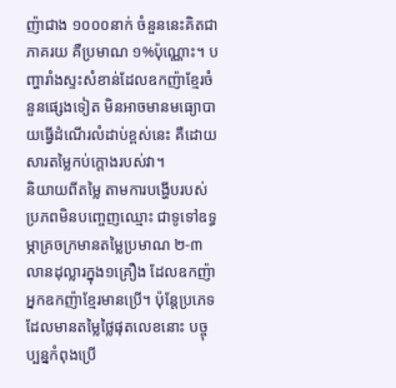ញ៉ាជាង ១០០០នាក់ ចំនួននេះគិតជាភាគរយ គឺប្រមាណ ១%ប៉ុណ្ណោះ។ បញ្ហារាំងស្ទះសំខាន់ដែលឧកញ៉ាខ្មែរចំនួនផ្សេងទៀត មិនអាចមានមធ្យោបាយធ្វើដំណើរលំដាប់ខ្ពស់នេះ គឺដោយសារតម្លៃកប់ក្ដោងរបស់វា។
និយាយពីតម្លៃ តាមការបង្ហើបរបស់ប្រភពមិនបញ្ចេញឈ្មោះ ជាទូទៅឧទ្ធម្ភាគ្រចក្រមានតម្លៃប្រមាណ ២-៣លានដុល្លារក្នុង១គ្រឿង ដែលឧកញ៉ា អ្នកឧកញ៉ាខ្មែរមានប្រើ។ ប៉ុន្តែប្រភេទដែលមានតម្លៃថ្លៃផុតលេខនោះ បច្ចុប្បន្នកំពុងប្រើ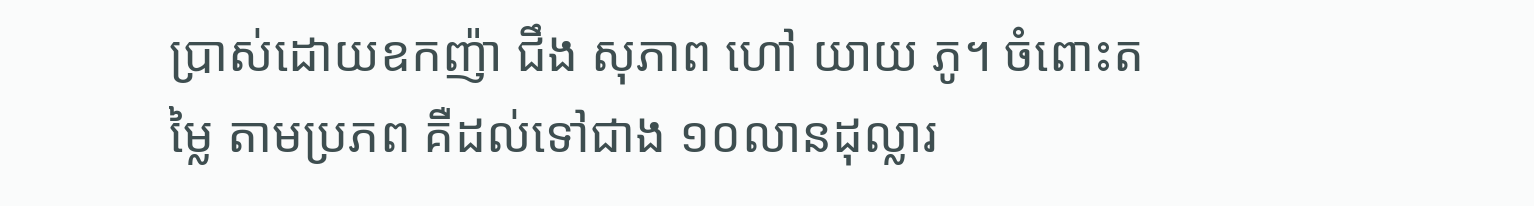ប្រាស់ដោយឧកញ៉ា ជឹង សុភាព ហៅ យាយ ភូ។ ចំពោះតម្លៃ តាមប្រភព គឺដល់ទៅជាង ១០លានដុល្លារ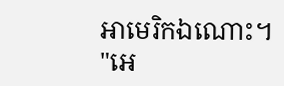អាមេរិកឯណោះ។
"អេ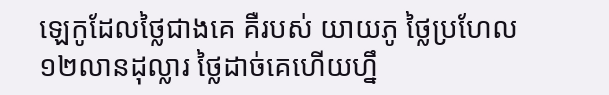ឡេកូដែលថ្លៃជាងគេ គឺរបស់ យាយភូ ថ្លៃប្រហែល ១២លានដុល្លារ ថ្លៃដាច់គេហើយហ្នឹ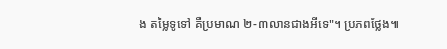ង តម្លៃទូទៅ គឺប្រមាណ ២-៣លានជាងអីទេ"។ ប្រភពថ្លែង៕